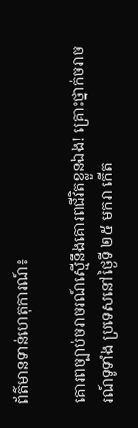ព័ត៌មានទាន់ហេតុការណ៍៖

គោរពច្បាប់ចរាចរណ៍ស្មើនឹងគោរពជីវិតខ្លួនឯង! គ្រោះថ្នាក់ចរាចរណ៍ទូទាំង ប្រទេសនៅថ្ងៃទី ២៥ មករា កើត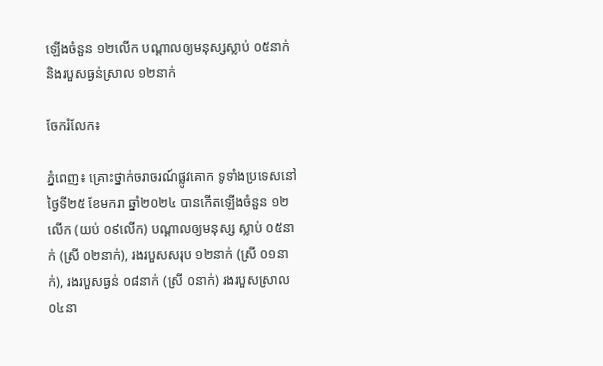ឡើងចំនួន ១២លើក បណ្តាលឲ្យមនុស្សស្លាប់ ០៥នាក់ និងរបួសធ្ងន់ស្រាល ១២នាក់

ចែករំលែក៖

ភ្នំពេញ៖ គ្រោះថ្នាក់ចរាចរណ៍ផ្លូវគោក ទូទាំងប្រទេសនៅថ្ងៃទី២៥ ខែមករា ឆ្នាំ២០២៤ បានកើតឡើងចំនួន ១២លើក (យប់ ០៩លើក) បណ្តាលឲ្យមនុស្ស ស្លាប់ ០៥នាក់ (ស្រី ០២នាក់), រងរបួសសរុប ១២នាក់ (ស្រី ០១នាក់), រងរបួសធ្ងន់ ០៨នាក់ (ស្រី ០នាក់) រងរបួសស្រាល ០៤នា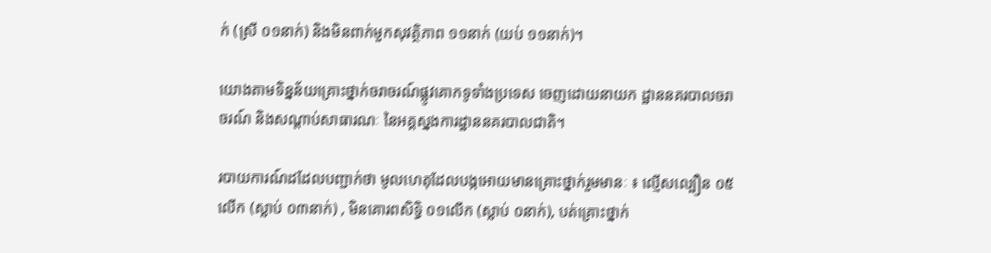ក់ (ស្រី ០១នាក់) និងមិនពាក់មួកសុវត្ថិភាព ១១នាក់ (យប់ ១១នាក់)។

យោងតាមទិន្នន័យគ្រោះថ្នាក់ចរាចរណ៍ផ្លូវគោកទូទាំងប្រទេស ចេញដោយនាយក ដ្ឋាននគរបាលចរាចរណ៍ និងសណ្តាប់សាធារណៈ នៃអគ្គស្នងការដ្ឋាននគរបាលជាតិ។

របាយការណ៍ដដែលបញ្ជាក់ថា មូលហេតុដែលបង្កអោយមានគ្រោះថ្នាក់រួមមានៈ ៖ ល្មើសល្បឿន ០៥លើក (ស្លាប់ ០៣នាក់) , មិនគោរពសិទ្ធិ ០១លើក (ស្លាប់ ០នាក់), បត់គ្រោះថ្នាក់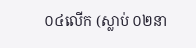០៤លើក (ស្លាប់ ០២នា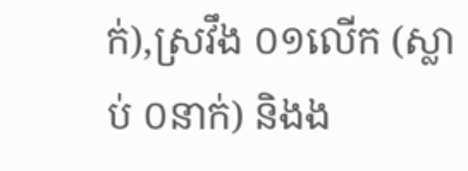ក់),ស្រវឹង ០១លើក (ស្លាប់ ០នាក់) និងង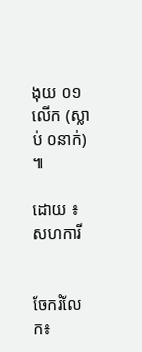ងុយ ០១លើក (ស្លាប់ ០នាក់) ៕

ដោយ ៖ សហការី


ចែករំលែក៖